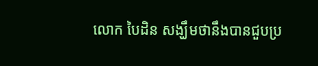លោក បៃដិន សង្ឃឹមថានឹងបានជួបប្រ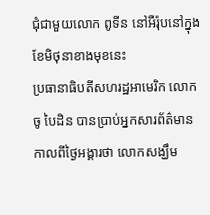ជុំជាមួយលោក ពូទីន នៅអឺរ៉ុបនៅក្នុងខែមិថុនាខាងមុខនេះ
ប្រធានាធិបតីសហរដ្ឋអាមេរិក លោក ចូ បៃដិន បានប្រាប់អ្នកសារព័ត៌មានកាលពីថ្ងៃអង្គារថា លោកសង្ឃឹម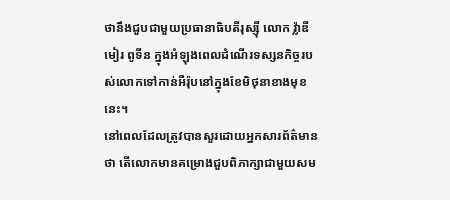ថានឹងជួបជាមួយប្រធានាធិបតីរុស្ស៊ី លោក វ្ល៉ាឌីមៀរ ពូទីន ក្នុងអំឡុងពេលដំណើរទស្សនកិច្ចរបស់លោកទៅកាន់អឺរ៉ុបនៅក្នុងខែមិថុនាខាងមុខនេះ។
នៅពេលដែលត្រូវបានសួរដោយអ្នកសារព័ត៌មានថា តើលោកមានគម្រោងជួបពិភាក្សាជាមួយសម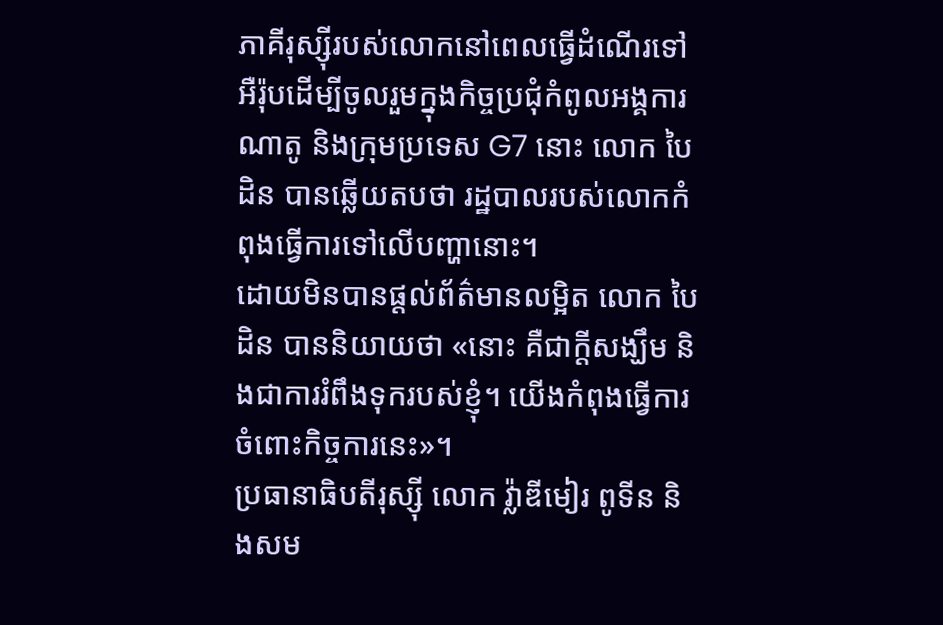ភាគីរុស្ស៊ីរបស់លោកនៅពេលធ្វើដំណើរទៅអឺរ៉ុបដើម្បីចូលរួមក្នុងកិច្ចប្រជុំកំពូលអង្គការណាតូ និងក្រុមប្រទេស G7 នោះ លោក បៃដិន បានឆ្លើយតបថា រដ្ឋបាលរបស់លោកកំពុងធ្វើការទៅលើបញ្ហានោះ។
ដោយមិនបានផ្តល់ព័ត៌មានលម្អិត លោក បៃដិន បាននិយាយថា «នោះ គឺជាក្តីសង្ឃឹម និងជាការរំពឹងទុករបស់ខ្ញុំ។ យើងកំពុងធ្វើការចំពោះកិច្ចការនេះ»។
ប្រធានាធិបតីរុស្ស៊ី លោក វ្ល៉ាឌីមៀរ ពូទីន និងសម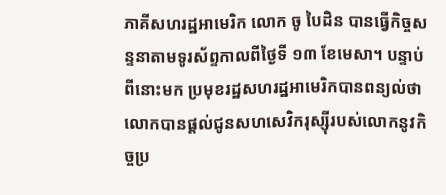ភាគីសហរដ្ឋអាមេរិក លោក ចូ បៃដិន បានធ្វើកិច្ចសន្ទនាតាមទូរស័ព្ទកាលពីថ្ងៃទី ១៣ ខែមេសា។ បន្ទាប់ពីនោះមក ប្រមុខរដ្ឋសហរដ្ឋអាមេរិកបានពន្យល់ថា លោកបានផ្តល់ជូនសហសេវិករុស្ស៊ីរបស់លោកនូវកិច្ចប្រ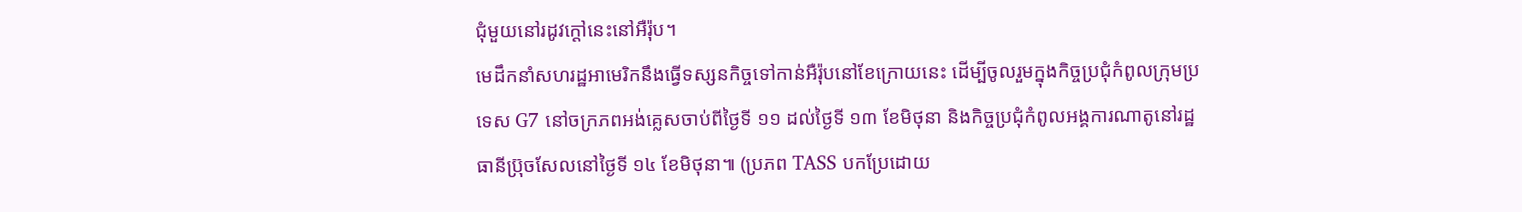ជុំមួយនៅរដូវក្តៅនេះនៅអឺរ៉ុប។
មេដឹកនាំសហរដ្ឋអាមេរិកនឹងធ្វើទស្សនកិច្ចទៅកាន់អឺរ៉ុបនៅខែក្រោយនេះ ដើម្បីចូលរួមក្នុងកិច្ចប្រជុំកំពូលក្រុមប្រទេស G7 នៅចក្រភពអង់គ្លេសចាប់ពីថ្ងៃទី ១១ ដល់ថ្ងៃទី ១៣ ខែមិថុនា និងកិច្ចប្រជុំកំពូលអង្គការណាតូនៅរដ្ឋធានីប្រ៊ុចសែលនៅថ្ងៃទី ១៤ ខែមិថុនា៕ (ប្រភព TASS បកប្រែដោយ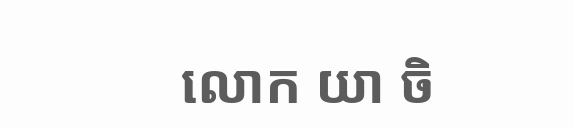លោក យា ចិ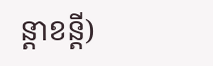ន្តាខន្តី)